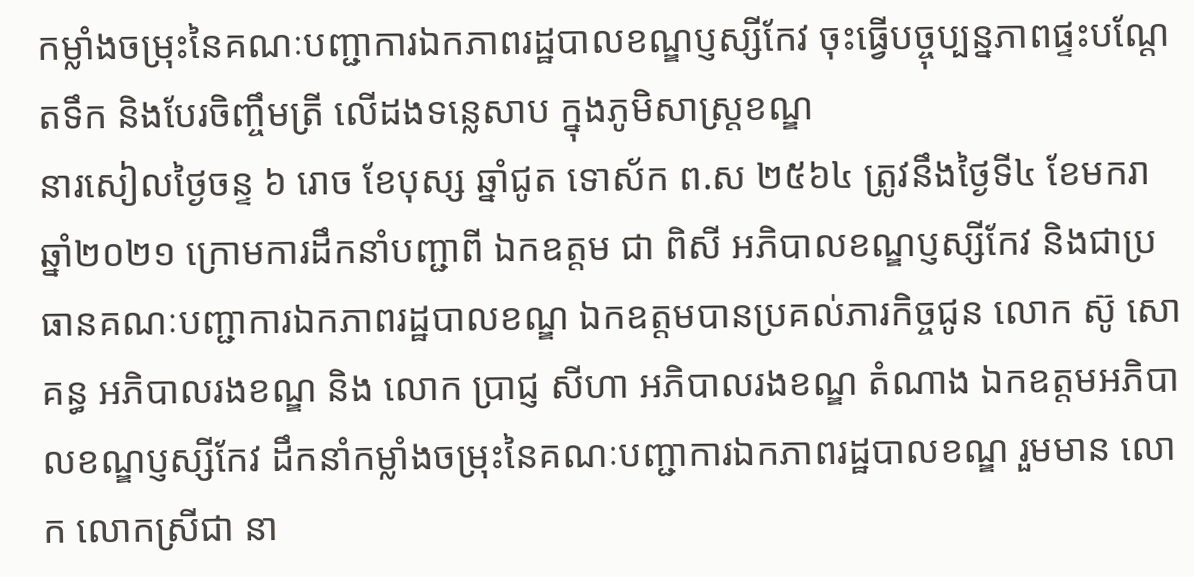កម្លាំងចម្រុះនៃគណៈបញ្ជាការឯកភាពរដ្ឋបាលខណ្ឌប្ញស្សីកែវ ចុះធ្វើបច្ចុប្បន្នភាពផ្ទះបណ្ដែតទឹក និងបែរចិញ្ចឹមត្រី លើដងទន្លេសាប ក្នុងភូមិសាស្ត្រខណ្ឌ
នារសៀលថ្ងៃចន្ទ ៦ រោច ខែបុស្ស ឆ្នាំជូត ទោស័ក ព.ស ២៥៦៤ ត្រូវនឹងថ្ងៃទី៤ ខែមករា ឆ្នាំ២០២១ ក្រោមការដឹកនាំបញ្ជាពី ឯកឧត្តម ជា ពិសី អភិបាលខណ្ឌប្ញស្សីកែវ និងជាប្រធានគណៈបញ្ជាការឯកភាពរដ្ឋបាលខណ្ឌ ឯកឧត្តមបានប្រគល់ភារកិច្ចជូន លោក ស៊ូ សោគន្ធ អភិបាលរងខណ្ឌ និង លោក ប្រាជ្ញ សីហា អភិបាលរងខណ្ឌ តំណាង ឯកឧត្តមអភិបាលខណ្ឌប្ញស្សីកែវ ដឹកនាំកម្លាំងចម្រុះនៃគណៈបញ្ជាការឯកភាពរដ្ឋបាលខណ្ឌ រួមមាន លោក លោកស្រីជា នា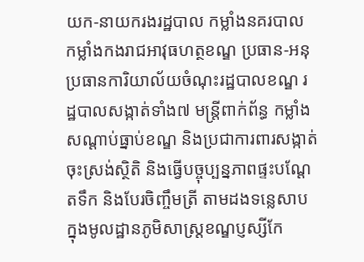យក-នាយករងរដ្ឋបាល កម្លាំងនគរបាល កម្លាំងកងរាជអាវុធហត្ថខណ្ឌ ប្រធាន-អនុប្រធានការិយាល័យចំណុះរដ្ឋបាលខណ្ឌ រដ្ឋបាលសង្កាត់ទាំង៧ មន្រ្ដីពាក់ព័ន្ធ កម្លាំងសណ្តាប់ធ្នាប់ខណ្ឌ និងប្រជាការពារសង្កាត់ ចុះស្រង់ស្ថិតិ និងធ្វើបច្ចុប្បន្នភាពផ្ទះបណ្តែតទឹក និងបែរចិញ្ចឹមត្រី តាមដងទន្លេសាប ក្នុងមូលដ្ឋានភូមិសាស្រ្តខណ្ឌប្ញស្សីកែ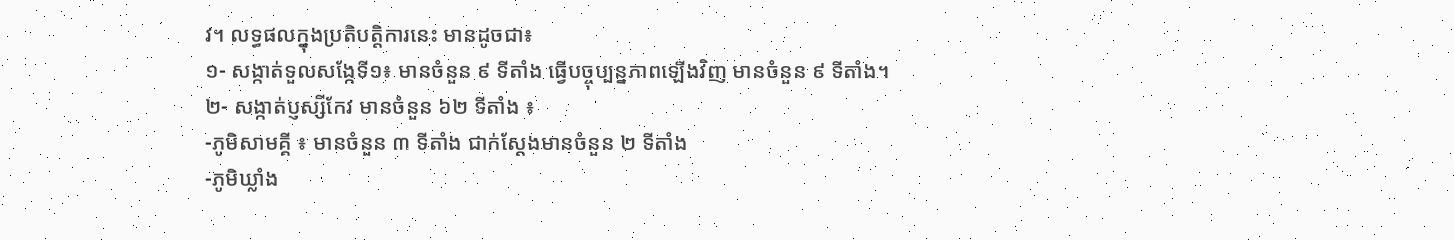វ។ លទ្ធផលក្នុងប្រតិបត្តិការនេះ មានដូចជា៖
១- សង្កាត់ទួលសង្កែទី១៖ មានចំនួន ៩ ទីតាំង ធ្វើបច្ចុប្បន្នភាពឡើងវិញ មានចំនួន ៩ ទីតាំង។
២- សង្កាត់ប្ញស្សីកែវ មានចំនួន ៦២ ទីតាំង ៖
-ភូមិសាមគ្គី ៖ មានចំនួន ៣ ទីតាំង ជាក់ស្តែងមានចំនួន ២ ទីតាំង
-ភូមិឃ្លាំង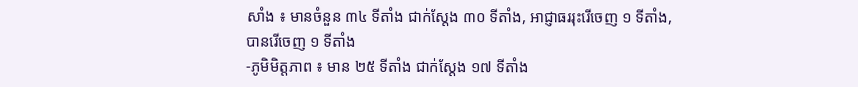សាំង ៖ មានចំនួន ៣៤ ទីតាំង ជាក់ស្តែង ៣០ ទីតាំង, អាជ្ញាធររុះរើចេញ ១ ទីតាំង, បានរើចេញ ១ ទីតាំង
-ភូមិមិត្តភាព ៖ មាន ២៥ ទីតាំង ជាក់ស្តែង ១៧ ទីតាំង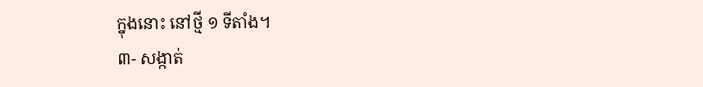ក្នុងនោះ នៅថ្មី ១ ទីតាំង។
៣- សង្កាត់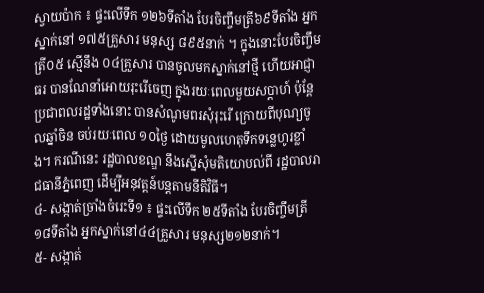ស្វាយប៉ាក ៖ ផ្ទះលើទឹក ១២៦ទីតាំង បែរចិញ្ចឹមត្រី៦៩ទីតាំង អ្នកស្នាក់នៅ ១៧៥គ្រួសារ មនុស្ស ៨៩៥នាក់ ។ ក្នុងនោះបែរចិញ្ចឹមត្រី០៥ ស្មើនឹង ០៤គ្រួសារ បានចូលមកស្នាក់នៅថ្មី ហើយអាជ្ញាធរ បានណែនាំអោយរុះរើចេញ ក្នុងរយៈពេលមួយសប្តាហ៍ ប៉ុន្តែប្រជាពលរដ្ឋទាំងនោះ បានសំណូមពរសុំរុះរើ ក្រោយពីបុណ្យចូលឆ្នាំចិន ចប់រយៈពេល ១០ថ្ងៃ ដោយមូលហេតុទឹកទន្លេហូរខ្លាំង។ ករណីនេះ រដ្ឋបាលខណ្ឌ នឹងស្នើសុំមតិយោបល់ពី រដ្ឋបាលរាជធានីភ្នំពេញ ដើម្បីអនុវត្តន៍បន្តតាមនីតិវិធី។
៤- សង្កាត់ច្រាំងចំរេះទី១ ៖ ផ្ទះលើទឹក ២៥ទីតាំង បែរចិញ្ចឹមត្រី១៨ទីតាំង អ្នកស្នាក់នៅ៤៤គ្រួសារ មនុស្ស២១២នាក់។
៥- សង្កាត់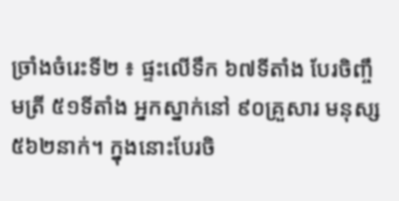ច្រាំងចំរេះទី២ ៖ ផ្ទះលើទឹក ៦៧ទីតាំង បែរចិញ្ចឹមត្រី ៥១ទីតាំង អ្នកស្នាក់នៅ ៩០គ្រួសារ មនុស្ស ៥៦២នាក់។ ក្នុងនោះបែរចិ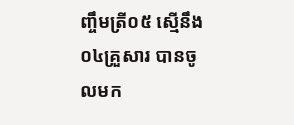ញ្ចឹមត្រី០៥ ស្មើនឹង ០៤គ្រួសារ បានចូលមក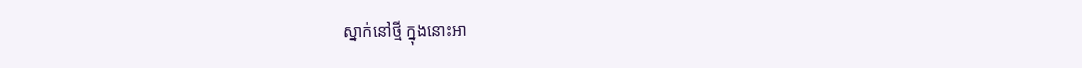ស្នាក់នៅថ្មី ក្នុងនោះអា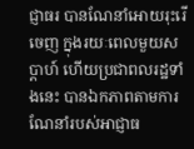ជ្ញាធរ បានណែនាំអោយរុះរើចេញ ក្នុងរយៈពេលមួយសប្តាហ៍ ហើយប្រជាពលរដ្ឋទាំងនេះ បានឯកភាពតាមការណែនាំរបស់អាជ្ញាធ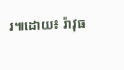រ៕ដោយ៖ រ៉ាវុធ